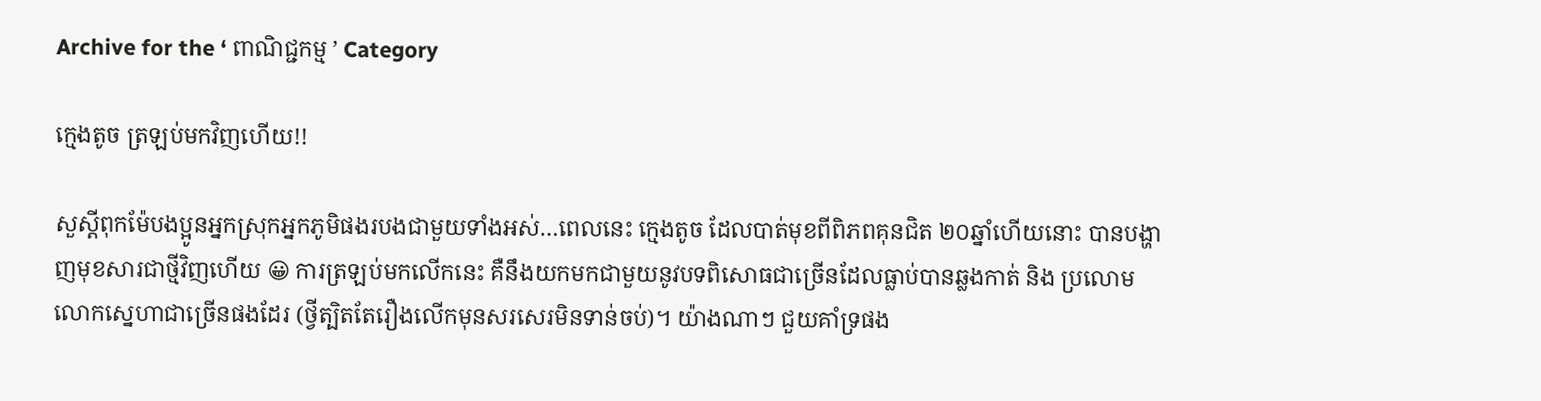Archive for the ‘ ពាណិជ្ជកម្ម ’ Category

ក្មេងតូច ត្រឡប់មកវិញហើយ!!

សួស្តីពុកម៉ែបងប្អូនអ្នកស្រុកអ្នកភូមិផងរបងជាមួយទាំងអស់…ពេលនេះ ក្មេងតូច ដែលបាត់មុខពីពិភពគុនជិត ២០ឆ្នាំហើយនោះ បានបង្ហាញមុខសារជាថ្មីវិញហើយ 😀 ការត្រឡប់មកលើកនេះ គឺនឹងយកមកជាមួយនូវបទពិសោធជាច្រើនដែលធ្លាប់បានឆ្លងកាត់ និង ប្រលោមលោកស្នេហាជាច្រើនផងដែរ (ថ្វីត្បិតតែរឿងលើកមុនសរសេរមិនទាន់ចប់)។ យ៉ាងណាៗ ជួយគាំទ្រផង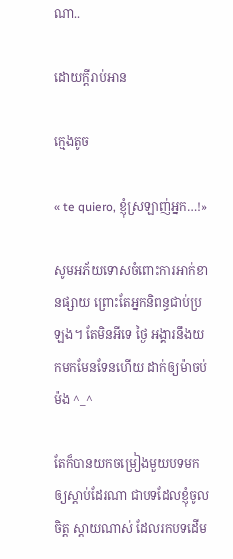ណា..

ដោយក្តីរាប់អាន

ក្មេងតូច

« te quiero, ខ្ញុំស្រឡាញ់អ្នក…!»

សូមអភ័យទោសចំពោះការអាក់ខានផ្សាយ ព្រោះតែអ្នកនិពន្ធជាប់ប្រឡង។ តែមិនអីទេ ថ្ងៃ អង្គារនឹងយកមកមែនទែនហើយ ដាក់ឲ្យម៉ាចប់ម៉ង ^_^

តែក៏បានយកចម្រៀងមួយបទមកឲ្យស្តាប់ដែរណា ជាបទដែលខ្ញុំចូលចិត្ត ស្តាយណាស់ ដែលរកបទដើម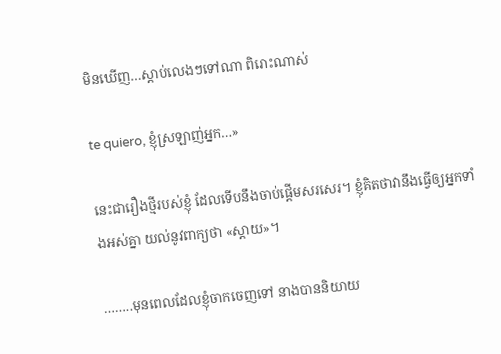មិនឃើញ…ស្តាប់លេងៗទៅណា ពិរោះណាស់

te quiero, ខ្ញុំស្រឡាញ់អ្នក…»

នេះជារឿងថ្មីរបស់ខ្ញុំ ដែលទើបនឹងចាប់ផ្តើមសរសេរ។ ខ្ញុំគិតថាវានឹងធ្វើឲ្យអ្នកទាំងអស់គ្នា យល់នូវពាក្យថា «ស្តាយ»។

……..មុនពេលដែលខ្ញុំចាកចេញទៅ នាងបាននិយាយ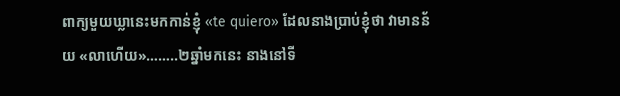ពាក្យមួយឃ្លានេះមកកាន់ខ្ញុំ «te quiero» ដែលនាងប្រាប់ខ្ញុំថា វាមានន័យ «លាហើយ»……..២ឆ្នាំមកនេះ នាងនៅទី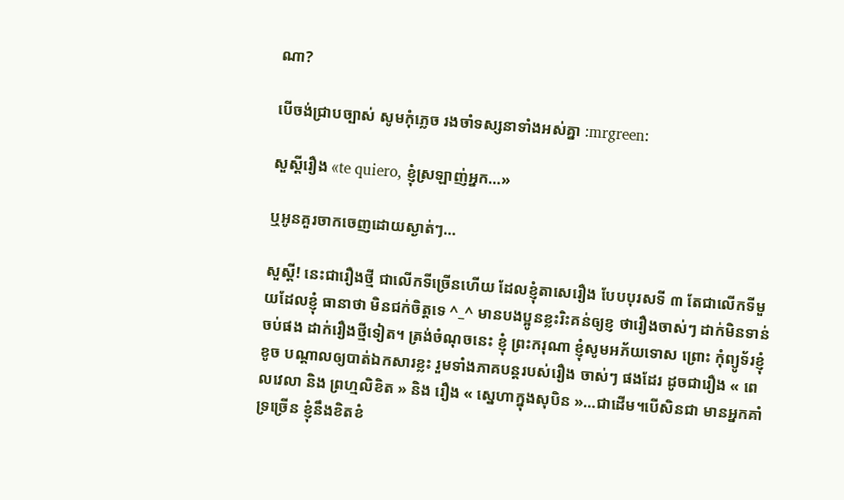ណា?

បើចង់ជ្រាបច្បាស់ សូមកុំភ្លេច រងចាំទស្សនាទាំងអស់គ្នា :mrgreen:

សួស្តីរឿង «te quiero, ខ្ញុំស្រឡាញ់អ្នក…»

ឬអូនគួរចាកចេញដោយស្ងាត់ៗ…

សួស្តី! នេះជារឿងថ្មី ជាលើកទីច្រើនហើយ ដែលខ្ញុំតាសេរឿង បែបបុរសទី ៣ តែជាលើកទីមួយដែលខ្ញុំ ធានាថា មិនជក់ចិត្តទេ ^_^ មានបងប្អូនខ្លះរិះគន់ឲ្យខ្ញ ថារឿងចាស់ៗ ដាក់មិនទាន់ចប់ផង ដាក់រឿងថ្មីទៀត។ ត្រង់ចំណុចនេះ ខ្ញុំ ព្រះករុណា ខ្ញុំសូមអភ័យទោស ព្រោះ កុំព្យូទ័រខ្ញុំខូច បណ្តាលឲ្យបាត់ឯកសារខ្លះ រួមទាំងភាគបន្តរបស់រឿង ចាស់ៗ ផងដែរ ដូចជារឿង « ពេលវេលា និង ព្រហ្មលិខិត » និង រឿង « ស្នេហាក្នុងសុបិន »…ជាដើម។បើសិនជា មានអ្នកគាំទ្រច្រើន ខ្ញុំនឹងខិតខំ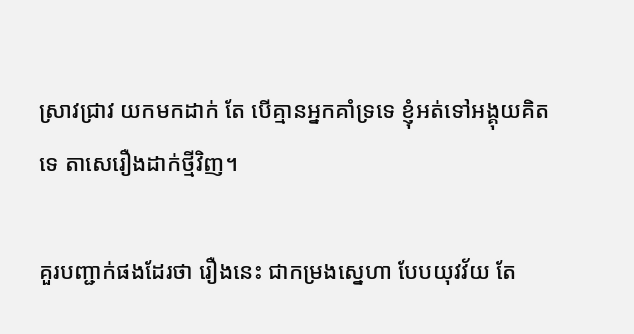ស្រាវជ្រាវ យកមកដាក់ តែ បើគ្មានអ្នកគាំទ្រទេ ខ្ញុំអត់ទៅអង្គុយគិតទេ តាសេរឿងដាក់ថ្មីវិញ។

គួរបញ្ជាក់ផងដែរថា រឿងនេះ ជាកម្រងស្នេហា បែបយុវវ័យ តែ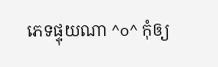ភេទផ្ទុយណា ^o^ កុំឲ្យ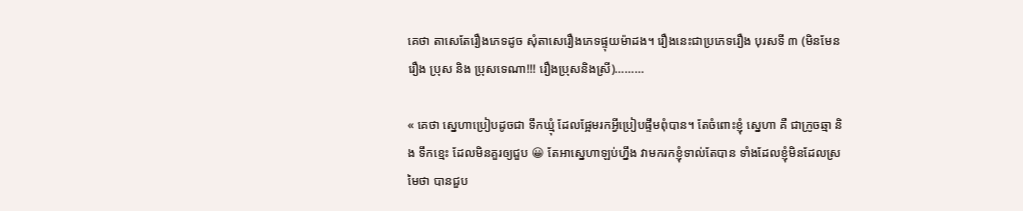គេថា តាសេតែរឿងភេទដូច សុំតាសេរឿងភេទផ្ទុយម៉ាដង។ រឿងនេះជាប្រភេទរឿង បុរសទី ៣ (មិនមែនរឿង ប្រុស និង ប្រុសទេណា!!! រឿងប្រុសនិងស្រី)………

« គេថា ស្នេហាប្រៀបដូចជា ទឹកឃ្មុំ ដែលផ្អែមរកអ្វីប្រៀបផ្ទឹមពុំបាន។ តែចំពោះខ្ញុំ សេ្នហា គឺ ជាក្រូចឆ្មា និង ទឹកខ្មេះ ដែលមិនគួរឲ្យជួប 😀 តែអាស្នេហាឡប់ហ្នឹង វាមករកខ្ញុំទាល់តែបាន ទាំងដែលខ្ញុំមិនដែលស្រមៃថា បានជួប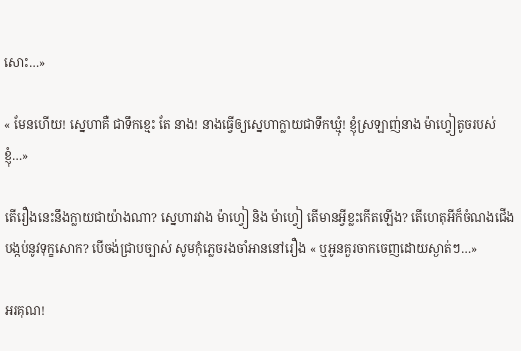សោះ…»

« មែនហើយ! ស្នេហាគឺ ជាទឹកខ្មេះ តែ នាង! នាងធ្វើឲ្យស្នេហាក្លាយជាទឹកឃ្មុំ! ខ្ញុំស្រឡាញ់នាង ម៉ាហ្វៀតូចរបស់ខ្ញុំ…»

តើរឿងនេះនឹងក្លាយជាយ៉ាងណា? ស្នេហារវាង ម៉ាហ្វៀ និង ម៉ាហ្វៀ តើមានអ្វីខ្លះកើតឡើង? តើហេតុអីក៏ចំណងជើង បង្កប់នូវទុក្ខសោក? បើចង់ជ្រាបច្បាស់ សូមកុំភ្លេចរងចាំអាននៅរឿង « ឬអូនគួរចាកចេញដោយស្ងាត់ៗ…»

អរគុណ!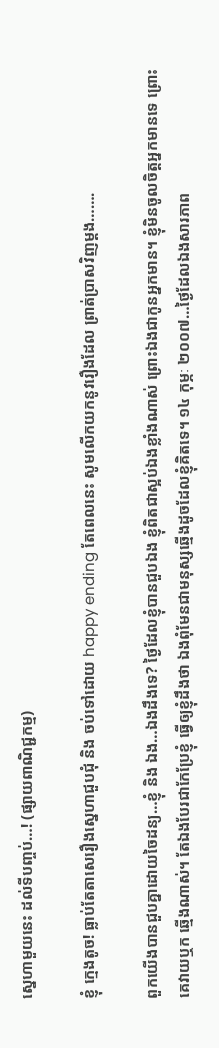ស្នេហាមួយនេះ ដល់ទីបញ្ចប់…! (ផ្សាយពាណិជ្ជកម្ម)

ខ្ញុំ ក្មេងតូច! ធ្លាប់តែតាសេរឿងស្នេហាជួបជុំ និង ចប់ទៅដោយ happy ending តែពេលនេះ សូមលើកយកនូវរឿងដែល ព្រាត់ប្រាសវិញម្តង…….

ពួកយើងបានជួបគ្នាដោយចៃដន្យ…ខ្ញុំ និង ឯង…ឯងដឹងទេ? ថ្ងៃដែលខ្ញុំបានជួបឯង ខ្ញុំពិតជាស្អប់ឯងខ្លាំងណាស់ ព្រោះឯងជាកូនអ្នកមាន។ ខ្ញុំមិនចូលចិត្តអ្នកមានទេ ព្រោះគេវាយឬក ឆ្មើងណាស់។ តែឯងបែរជាកែប្រែខ្ញុំ ធ្វើឲ្យខ្ញុំដឹងថា ឯងពុំមែនជាមនុស្សឆ្មើងដូចដែលខ្ញុំគិតទេ។ ១៤ កុម្ភៈ ២០០៧…ថ្ងៃដែលឯងសារភាព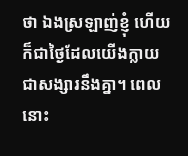ថា ឯងស្រឡាញ់ខ្ញុំ ហើយក៏ជាថ្ងៃដែលយើងក្លាយជាសង្សារនឹងគ្នា។ ពេលនោះ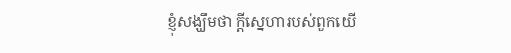ខ្ញុំសង្ឃឹមថា ក្តីស្នេហារបស់ពួកយើ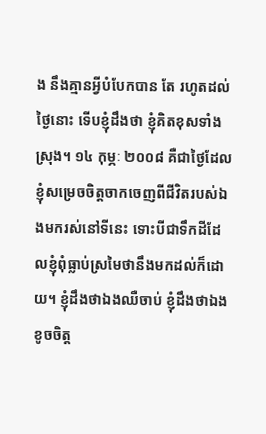ង នឹងគ្មានអ្វីបំបែកបាន តែ រហូតដល់ថ្ងៃនោះ ទើបខ្ញុំដឹងថា ខ្ញុំគិតខុសទាំងស្រុង។ ១៤ កុម្ភៈ ២០០៨ គឺជាថ្ងៃដែលខ្ញុំសម្រេចចិត្តចាកចេញពីជីវិតរបស់ឯងមករស់នៅទីនេះ ទោះបីជាទឹកដីដែលខ្ញុំពុំធ្លាប់ស្រមៃថានឹងមកដល់ក៏ដោយ។ ខ្ញុំដឹងថាឯងឈឺចាប់ ខ្ញុំដឹងថាឯងខូចចិត្ត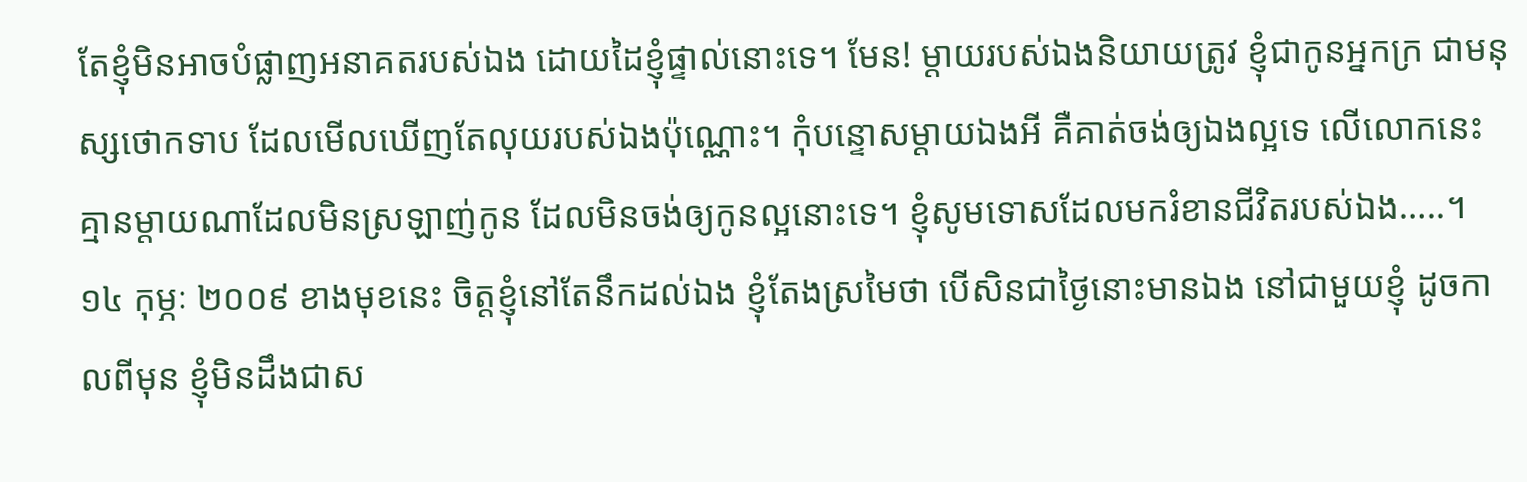តែខ្ញុំមិនអាចបំផ្លាញអនាគតរបស់ឯង ដោយដៃខ្ញុំផ្ទាល់នោះទេ។ មែន! ម្តាយរបស់ឯងនិយាយត្រូវ ខ្ញុំជាកូនអ្នកក្រ ជាមនុស្សថោកទាប ដែលមើលឃើញតែលុយរបស់ឯងប៉ុណ្ណោះ។ កុំបន្ទោសម្តាយឯងអី គឺគាត់ចង់ឲ្យឯងល្អទេ លើលោកនេះ គ្មានម្តាយណាដែលមិនស្រឡាញ់កូន ដែលមិនចង់ឲ្យកូនល្អនោះទេ។ ខ្ញុំសូមទោសដែលមករំខានជីវិតរបស់ឯង…..។ ១៤ កុម្ភៈ ២០០៩ ខាងមុខនេះ ចិត្តខ្ញុំនៅតែនឹកដល់ឯង ខ្ញុំតែងស្រមៃថា បើសិនជាថ្ងៃនោះមានឯង នៅជាមួយខ្ញុំ ដូចកាលពីមុន ខ្ញុំមិនដឹងជាស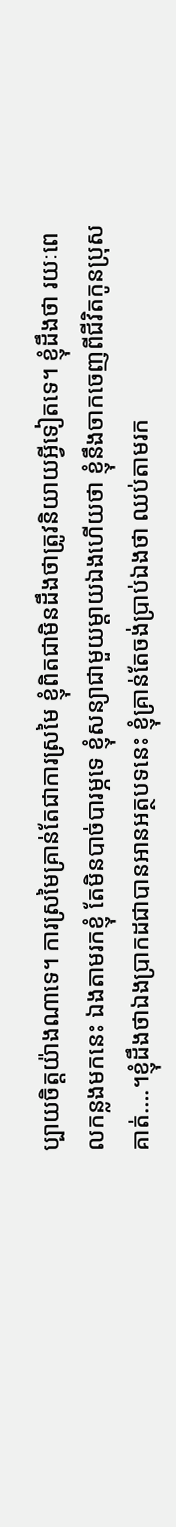ប្បាយចិត្តយ៉ាងណាទេ។ ការស្រមៃគ្រាន់តែជាការស្រមៃ ខ្ញុំពិតជាមិនដឹងថាត្រូវនិយាយអ្វីទៀតទេ។ ខ្ញុំដឹងថា រយៈពេលកន្លងមកនេះ ឯងតាមរកខ្ញុំ តែមិនបាច់បារម្ភទេ ខ្ញុំសន្យាជាមួយម្តាយឯងហើយថា ខ្ញុំនឹងចាកចេញពីជីវិតកូនប្រុសគាត់….។ខ្ញុំដឹងថាឯងប្រាកដជាបានអានអត្ថបទនេះ ខ្ញុំគ្រាន់តែចង់ប្រាប់ឯងថា ឈប់តាមរក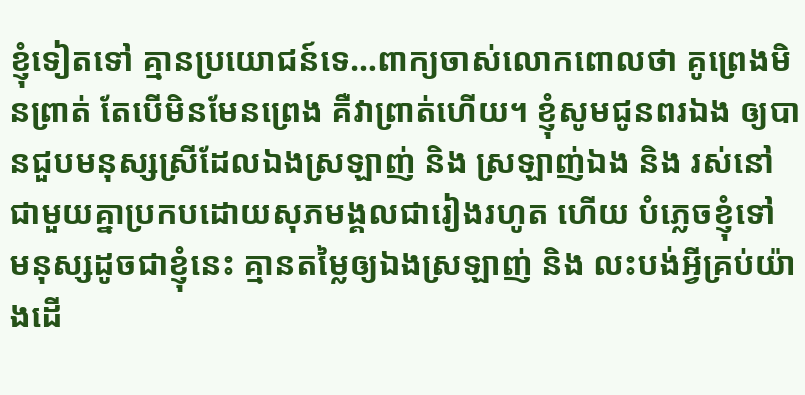ខ្ញុំទៀតទៅ គ្មានប្រយោជន៍ទេ…ពាក្យចាស់លោកពោលថា គូព្រេងមិនព្រាត់ តែបើមិនមែនព្រេង គឺវាព្រាត់ហើយ។ ខ្ញុំសូមជូនពរឯង ឲ្យបានជួបមនុស្សស្រីដែលឯងស្រឡាញ់ និង ស្រឡាញ់ឯង និង រស់នៅជាមួយគ្នាប្រកបដោយសុភមង្គលជារៀងរហូត ហើយ បំភ្លេចខ្ញុំទៅ មនុស្សដូចជាខ្ញុំនេះ គ្មានតម្លៃឲ្យឯងស្រឡាញ់ និង លះបង់អ្វីគ្រប់យ៉ាងដើ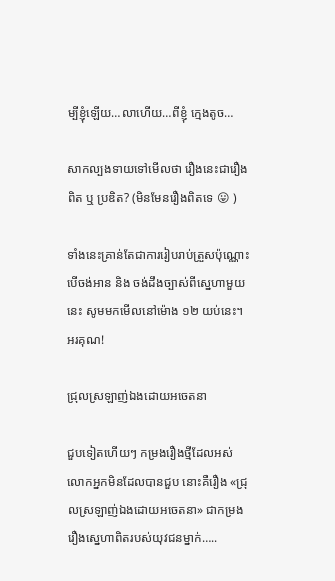ម្បីខ្ញុំឡើយ…លាហើយ…ពីខ្ញុំ ក្មេងតូច…

សាកល្បងទាយទៅមើលថា រឿងនេះជារឿងពិត ឬ ប្រឌិត? (មិនមែនរឿងពិតទេ 😛 )

ទាំងនេះគ្រាន់តែជាការរៀបរាប់ត្រួសប៉ុណ្ណោះ បើចង់អាន និង ចង់ដឹងច្បាស់ពីស្នេហាមួយនេះ សូមមកមើលនៅម៉ោង ១២ យប់នេះ។ អរគុណ!

ជ្រុលស្រឡាញ់ឯងដោយអចេតនា

ជួបទៀតហើយៗ កម្រងរឿងថ្មីដែលអស់លោកអ្នកមិនដែលបានជួប នោះគឺរឿង «ជ្រុលស្រឡាញ់ឯងដោយអចេតនា» ជាកម្រងរឿងស្នេហាពិតរបស់យុវជនម្នាក់…..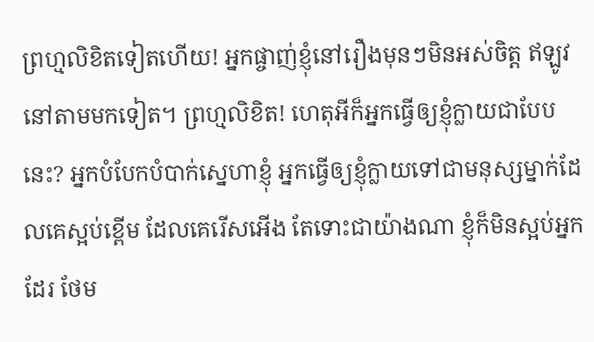ព្រហ្មលិខិតទៀតហើយ! អ្នកផ្ចាញ់ខ្ញុំនៅរឿងមុនៗមិនអស់ចិត្ត ឥឡូវនៅតាមមកទៀត។ ព្រហ្មលិខិត! ហេតុអីក៏អ្នកធ្វើឲ្យខ្ញុំក្លាយជាបែបនេះ? អ្នកបំបែកបំបាក់ស្នេហាខ្ញុំ អ្នកធ្វើឲ្យខ្ញុំក្លាយទៅជាមនុស្សម្នាក់ដែលគេស្អប់ខ្ពើម ដែលគេរើសអើង តែទោះជាយ៉ាងណា ខ្ញុំក៏មិនស្អប់អ្នកដែរ ថែម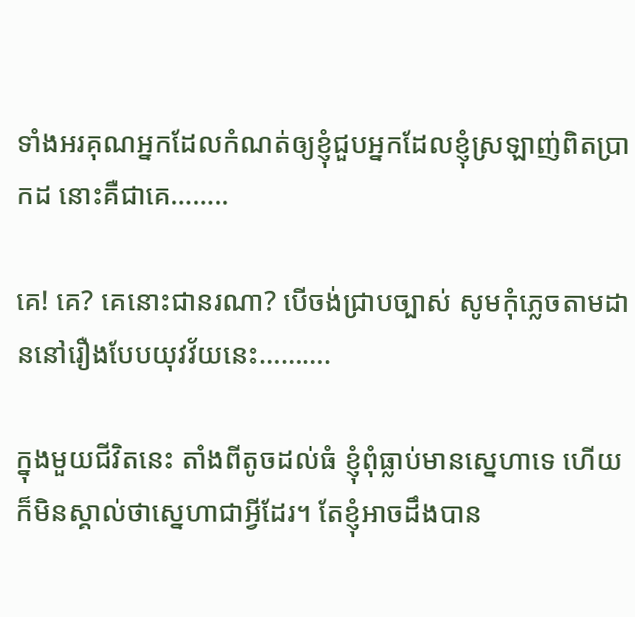ទាំងអរគុណអ្នកដែលកំណត់ឲ្យខ្ញុំជួបអ្នកដែលខ្ញុំស្រឡាញ់ពិតប្រាកដ នោះគឺជាគេ……..

គេ! គេ? គេនោះជានរណា? បើចង់ជ្រាបច្បាស់ សូមកុំភ្លេចតាមដាននៅរឿងបែបយុវវ័យនេះ……….

ក្នុងមួយជីវិតនេះ តាំងពីតូចដល់ធំ ខ្ញុំពុំធ្លាប់មានស្នេហាទេ ហើយក៏មិនស្គាល់ថាស្នេហាជាអ្វីដែរ។ តែខ្ញុំអាចដឹងបាន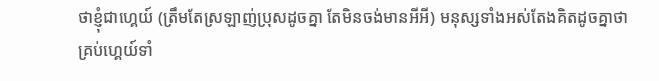ថាខ្ញុំជាហ្គេយ៍ (ត្រឹមតែស្រឡាញ់ប្រុសដូចគ្នា តែមិនចង់មានអីអី) មនុស្សទាំងអស់តែងគិតដូចគ្នាថា គ្រប់ហ្គេយ៍ទាំ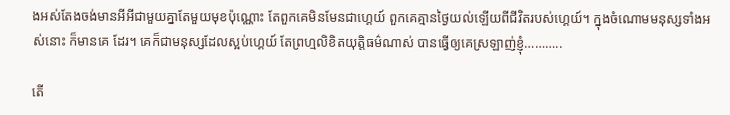ងអស់តែងចង់មានអីអីជាមួយគ្នាតែមួយមុខប៉ុណ្ណោះ តែពួកគេមិនមែនជាហ្គេយ៍ ពួកគេគ្មានថ្ងៃយល់ឡើយពីជីវិតរបស់ហ្គេយ៍។ ក្នុងចំណោមមនុស្សទាំងអស់នោះ ក៏មានគេ ដែរ។ គេក៏ជាមនុស្សដែលស្អប់ហ្គេយ៍ តែព្រហ្មលិខិតយុត្តិធម៌ណាស់ បានធ្វើឲ្យគេស្រឡាញ់ខ្ញុំ………..

តើ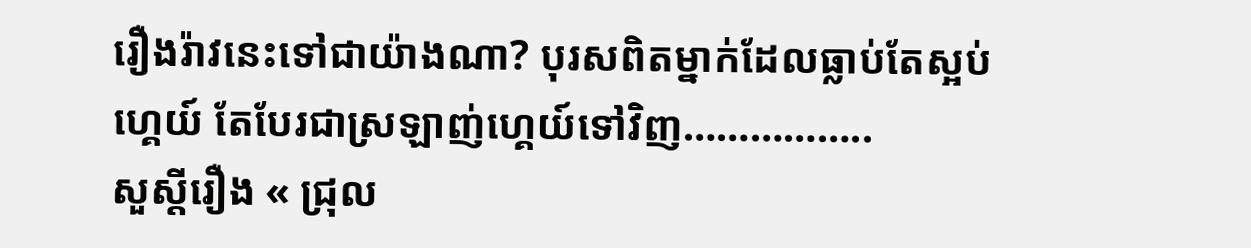រឿងរ៉ាវនេះទៅជាយ៉ាងណា? បុរសពិតម្នាក់ដែលធ្លាប់តែស្អប់ហ្គេយ៍ តែបែរជាស្រឡាញ់ហ្គេយ៍ទៅវិញ……………..
សួស្តីរឿង « ជ្រុល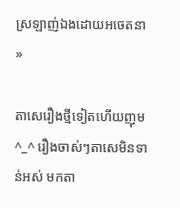ស្រឡាញ់ឯងដោយអចេតនា »

តាសេរឿងថ្មីទៀតហើយញុម ^_^ រឿងចាស់ៗតាសេមិនទាន់អស់ មកតា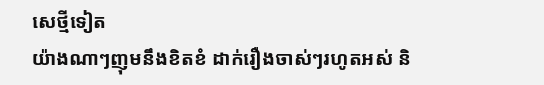សេថ្មីទៀត
យ៉ាងណាៗញុមនឹងខិតខំ ដាក់រឿងចាស់ៗរហូតអស់ និ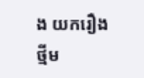ង យករឿងថ្មីម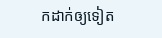កដាក់ឲ្យទៀត